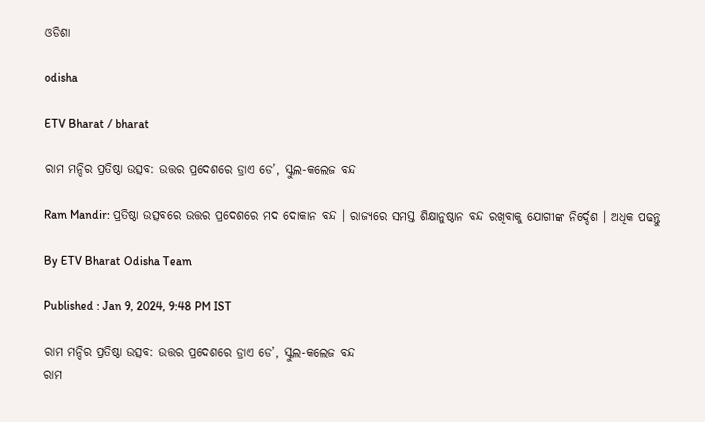ଓଡିଶା

odisha

ETV Bharat / bharat

ରାମ ମନ୍ଦିର ପ୍ରତିଷ୍ଠା ଉତ୍ସବ: ଉତ୍ତର ପ୍ରଦେଶରେ ଡ୍ରାଏ ଡେ’, ସ୍କୁଲ-କଲେଜ ବନ୍ଦ

Ram Mandir: ପ୍ରତିଷ୍ଠା ଉତ୍ସବରେ ଉତ୍ତର ପ୍ରଦେଶରେ ମଦ ଦୋକାନ ବନ୍ଦ । ରାଜ୍ୟରେ ସମସ୍ତ ଶିକ୍ଷାନୁଷ୍ଠାନ ବନ୍ଦ ରଖିବାକୁ ଯୋଗୀଙ୍କ ନିର୍ଦ୍ଦେଶ । ଅଧିକ ପଢନ୍ତୁ

By ETV Bharat Odisha Team

Published : Jan 9, 2024, 9:48 PM IST

ରାମ ମନ୍ଦିର ପ୍ରତିଷ୍ଠା ଉତ୍ସବ: ଉତ୍ତର ପ୍ରଦେଶରେ ଡ୍ରାଏ ଡେ’, ସ୍କୁଲ-କଲେଜ ବନ୍ଦ
ରାମ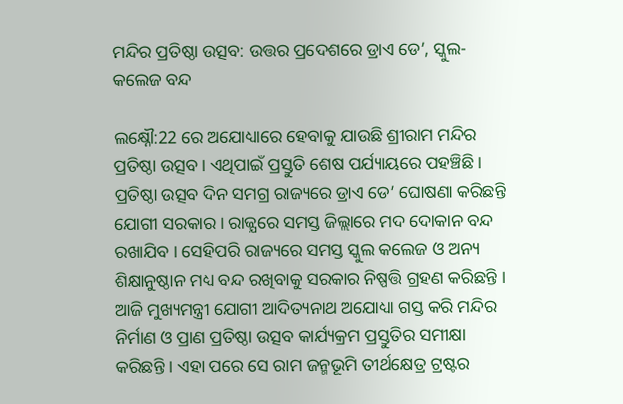ମନ୍ଦିର ପ୍ରତିଷ୍ଠା ଉତ୍ସବ: ଉତ୍ତର ପ୍ରଦେଶରେ ଡ୍ରାଏ ଡେ’, ସ୍କୁଲ-କଲେଜ ବନ୍ଦ

ଲକ୍ଷ୍ନୌ:22 ରେ ଅଯୋଧ୍ୟାରେ ହେବାକୁ ଯାଉଛି ଶ୍ରୀରାମ ମନ୍ଦିର ପ୍ରତିଷ୍ଠା ଉତ୍ସବ । ଏଥିପାଇଁ ପ୍ରସ୍ତୁତି ଶେଷ ପର୍ଯ୍ୟାୟରେ ପହଞ୍ଚିଛି । ପ୍ରତିଷ୍ଠା ଉତ୍ସବ ଦିନ ସମଗ୍ର ରାଜ୍ୟରେ ଡ୍ରାଏ ଡେ’ ଘୋଷଣା କରିଛନ୍ତି ଯୋଗୀ ସରକାର । ରାଜ୍ଯରେ ସମସ୍ତ ଜିଲ୍ଲାରେ ମଦ ଦୋକାନ ବନ୍ଦ ରଖାଯିବ । ସେହିପରି ରାଜ୍ୟରେ ସମସ୍ତ ସ୍କୁଲ କଲେଜ ଓ ଅନ୍ୟ ଶିକ୍ଷାନୁଷ୍ଠାନ ମଧ୍ୟ ବନ୍ଦ ରଖିବାକୁ ସରକାର ନିଷ୍ପତ୍ତି ଗ୍ରହଣ କରିଛନ୍ତି । ଆଜି ମୁଖ୍ୟମନ୍ତ୍ରୀ ଯୋଗୀ ଆଦିତ୍ୟନାଥ ଅଯୋଧ୍ୟା ଗସ୍ତ କରି ମନ୍ଦିର ନିର୍ମାଣ ଓ ପ୍ରାଣ ପ୍ରତିଷ୍ଠା ଉତ୍ସବ କାର୍ଯ୍ୟକ୍ରମ ପ୍ରସ୍ତୁତିର ସମୀକ୍ଷା କରିଛନ୍ତି । ଏହା ପରେ ସେ ରାମ ଜନ୍ମଭୂମି ତୀର୍ଥକ୍ଷେତ୍ର ଟ୍ରଷ୍ଟର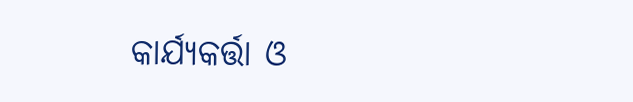କାର୍ଯ୍ୟକର୍ତ୍ତା ଓ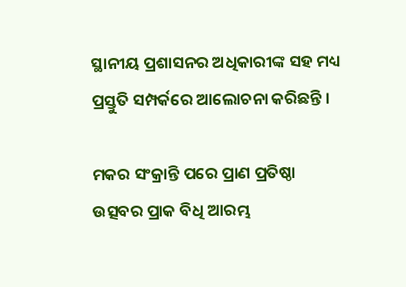ସ୍ଥାନୀୟ ପ୍ରଶାସନର ଅଧିକାରୀଙ୍କ ସହ ମଧ୍ୟ ପ୍ରସ୍ତୁତି ସମ୍ପର୍କରେ ଆଲୋଚନା କରିଛନ୍ତି ।

ମକର ସଂକ୍ରାନ୍ତି ପରେ ପ୍ରାଣ ପ୍ରତିଷ୍ଠା ଉତ୍ସବର ପ୍ରାକ ବିଧି ଆରମ୍ଭ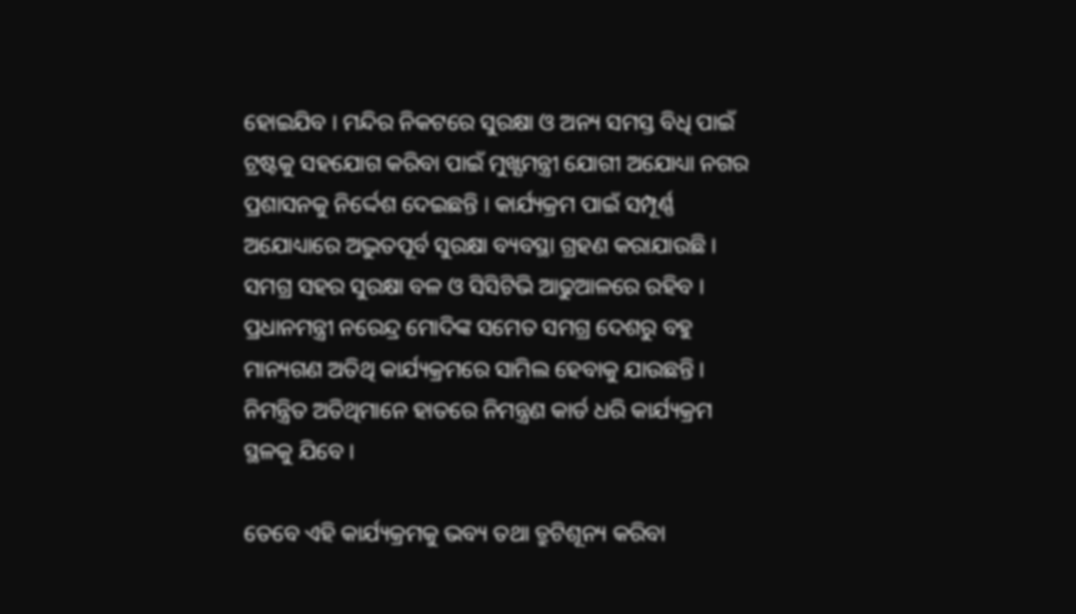ହୋଇଯିବ । ମନ୍ଦିର ନିକଟରେ ସୁରକ୍ଷା ଓ ଅନ୍ୟ ସମସ୍ତ ବିଧି ପାଇଁ ଟ୍ରଷ୍ଟକୁ ସହଯୋଗ କରିବା ପାଇଁ ମୁଖ୍ଯମନ୍ତ୍ରୀ ଯୋଗୀ ଅଯୋଧ୍ୟା ନଗର ପ୍ରଶାସନକୁ ନିର୍ଦ୍ଦେଶ ଦେଇଛନ୍ତି । କାର୍ଯ୍ୟକ୍ରମ ପାଇଁ ସମ୍ପୂର୍ଣ୍ଣ ଅଯୋଧ୍ୟାରେ ଅଦ୍ଭୁତପୂର୍ବ ସୁରକ୍ଷା ବ୍ୟବସ୍ଥା ଗ୍ରହଣ କରାଯାଉଛି । ସମଗ୍ର ସହର ସୁରକ୍ଷା ବଳ ଓ ସିସିଟିଭି ଆଢୁଆଳରେ ରହିବ । ପ୍ରଧାନମନ୍ତ୍ରୀ ନରେନ୍ଦ୍ର ମୋଦିଙ୍କ ସମେତ ସମଗ୍ର ଦେଶରୁ ବହୁ ମାନ୍ୟଗଣ ଅତିଥି କାର୍ଯ୍ୟକ୍ରମରେ ସାମିଲ ହେବାକୁ ଯାଉଛନ୍ତି । ନିମନ୍ତ୍ରିତ ଅତିଥିମାନେ ହାତରେ ନିମନ୍ତ୍ରଣ କାର୍ଡ ଧରି କାର୍ଯ୍ୟକ୍ରମ ସ୍ଥଳକୁ ଯିବେ ।

ତେବେ ଏହି କାର୍ଯ୍ୟକ୍ରମକୁ ଭବ୍ୟ ତଥା ତ୍ରୁଟିଶୂନ୍ୟ କରିବା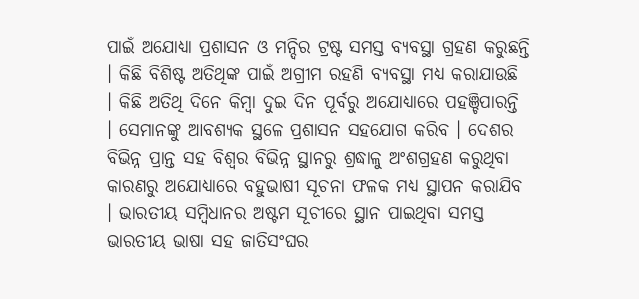ପାଇଁ ଅଯୋଧ୍ୟା ପ୍ରଶାସନ ଓ ମନ୍ଦିର ଟ୍ରଷ୍ଟ ସମସ୍ତ ବ୍ୟବସ୍ଥା ଗ୍ରହଣ କରୁଛନ୍ତି । କିଛି ବିଶିଷ୍ଟ ଅତିଥିଙ୍କ ପାଇଁ ଅଗ୍ରୀମ ରହଣି ବ୍ୟବସ୍ଥା ମଧ୍ୟ କରାଯାଉଛି । କିଛି ଅତିଥି ଦିନେ କିମ୍ବା ଦୁଇ ଦିନ ପୂର୍ବରୁ ଅଯୋଧ୍ୟାରେ ପହଞ୍ଚିପାରନ୍ତି । ସେମାନଙ୍କୁ ଆବଶ୍ୟକ ସ୍ଥଳେ ପ୍ରଶାସନ ସହଯୋଗ କରିବ । ଦେଶର ବିଭିନ୍ନ ପ୍ରାନ୍ତ ସହ ବିଶ୍ବର ବିଭିନ୍ନ ସ୍ଥାନରୁ ଶ୍ରଦ୍ଧାଳୁ ଅଂଶଗ୍ରହଣ କରୁଥିବା କାରଣରୁ ଅଯୋଧ୍ୟାରେ ବହୁଭାଷୀ ସୂଚନା ଫଳକ ମଧ୍ୟ ସ୍ଥାପନ କରାଯିବ । ଭାରତୀୟ ସମ୍ବିଧାନର ଅଷ୍ଟମ ସୂଚୀରେ ସ୍ଥାନ ପାଇଥିବା ସମସ୍ତ ଭାରତୀୟ ଭାଷା ସହ ଜାତିସଂଘର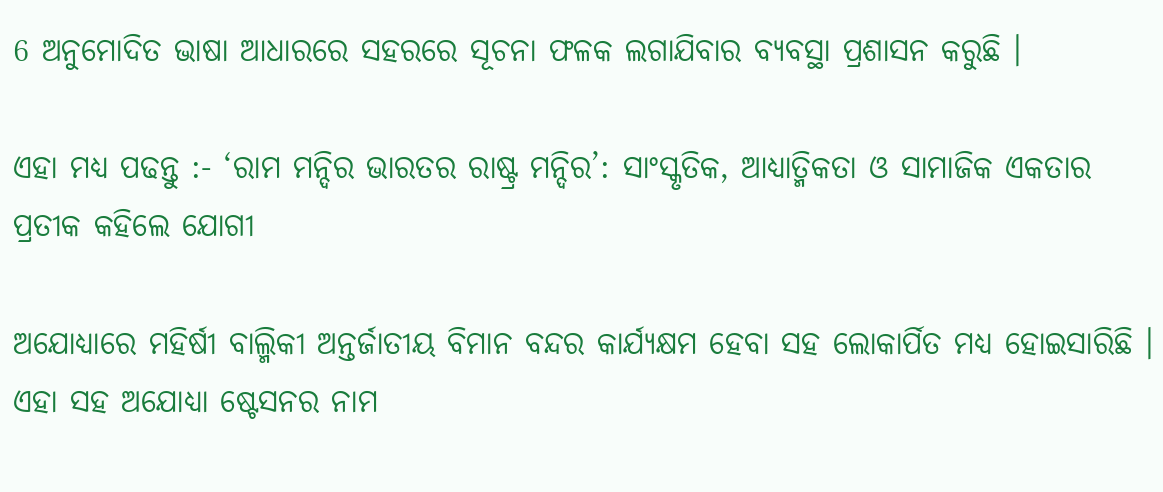6 ଅନୁମୋଦିତ ଭାଷା ଆଧାରରେ ସହରରେ ସୂଚନା ଫଳକ ଲଗାଯିବାର ବ୍ୟବସ୍ଥା ପ୍ରଶାସନ କରୁଛି ।

ଏହା ମଧ୍ୟ ପଢନ୍ତୁ :- ‘ରାମ ମନ୍ଦିର ଭାରତର ରାଷ୍ଟ୍ର ମନ୍ଦିର’: ସାଂସ୍କୃତିକ, ଆଧ୍ୟାତ୍ମିକତା ଓ ସାମାଜିକ ଏକତାର ପ୍ରତୀକ କହିଲେ ଯୋଗୀ

ଅଯୋଧ୍ୟାରେ ମହିର୍ଷୀ ବାଲ୍ମିକୀ ଅନ୍ତର୍ଜାତୀୟ ବିମାନ ବନ୍ଦର କାର୍ଯ୍ୟକ୍ଷମ ହେବା ସହ ଲୋକାର୍ପିତ ମଧ୍ୟ ହୋଇସାରିଛି । ଏହା ସହ ଅଯୋଧ୍ୟା ଷ୍ଟେସନର ନାମ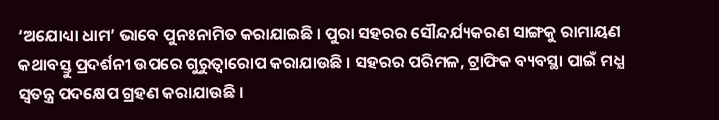‘ଅଯୋଧ୍ୟା ଧାମ’ ଭାବେ ପୁନଃନାମିତ କରାଯାଇଛି । ପୁରା ସହରର ସୌନ୍ଦର୍ଯ୍ୟକରଣ ସାଙ୍ଗକୁ ରାମାୟଣ କଥାବସ୍ତୁ ପ୍ରଦର୍ଶନୀ ଉପରେ ଗୁରୁତ୍ବାରୋପ କରାଯାଉଛି । ସହରର ପରିମଳ, ଟ୍ରାଫିକ ବ୍ୟବସ୍ଥା ପାଇଁ ମଧ୍ଯ ସ୍ବତନ୍ତ୍ର ପଦକ୍ଷେପ ଗ୍ରହଣ କରାଯାଉଛି ।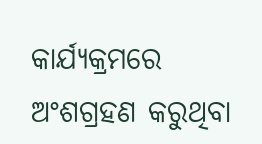କାର୍ଯ୍ୟକ୍ରମରେ ଅଂଶଗ୍ରହଣ କରୁଥିବା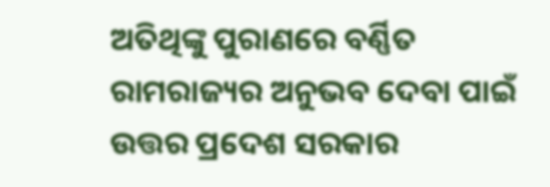ଅତିଥିଙ୍କୁ ପୁରାଣରେ ବର୍ଣ୍ଣିତ ରାମରାଜ୍ୟର ଅନୁଭବ ଦେବା ପାଇଁ ଉତ୍ତର ପ୍ରଦେଶ ସରକାର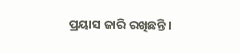ପ୍ରୟାସ ଜାରି ରଖିଛନ୍ତି ।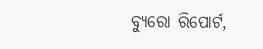ବ୍ୟୁରୋ ରିପୋର୍ଟ,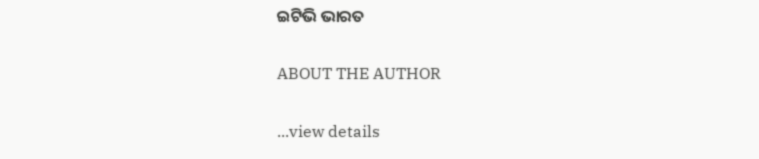ଇଟିଭି ଭାରତ

ABOUT THE AUTHOR

...view details